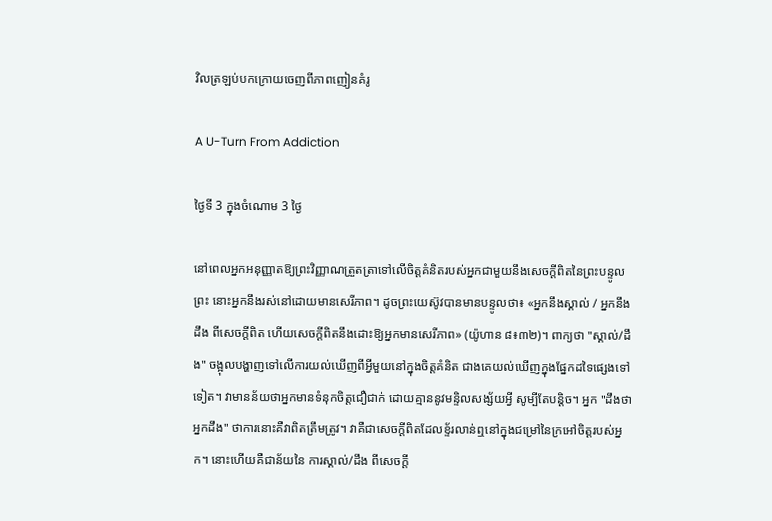វិលត្រឡប់បកក្រោយចេញពីភាពញៀនគំរូ

A U-Turn From Addiction

ថ្ងៃទី 3 ក្នុងចំណោម 3 ថ្ងៃ

នៅពេលអ្នកអនុញ្ញាតឱ្យព្រះវិញ្ញាណត្រួតត្រាទៅលើចិត្តគំនិតរបស់អ្នកជាមួយនឹងសេចក្ដីពិតនៃព្រះបន្ទូលព្រះ នោះអ្នកនឹងរស់នៅដោយមានសេរីភាព។ ដូចព្រះយេស៊ូវបានមានបន្ទូលថា៖ «អ្នកនឹងស្គាល់ / អ្នកនឹងដឹង ពីសេចក្ដីពិត ហើយសេចក្ដីពិតនឹងដោះឱ្យអ្នកមានសេរីភាព» (យ៉ូហាន ៨៖៣២)។ ពាក្យថា "ស្គាល់/ដឹង" ចង្អុលបង្ហាញទៅលើការយល់ឃើញពីអ្វីមួយនៅក្នុងចិត្តគំនិត ជាងគេយល់ឃើញក្នុងផ្នែកដទៃផ្សេងទៅទៀត។ វាមានន័យថាអ្នកមានទំនុកចិត្តជឿជាក់ ដោយគ្មាននូវមន្ទិលសង្ស័យអ្វី សូម្បីតែបន្តិច។ អ្នក "ដឹងថាអ្នកដឹង" ថាការនោះគឺវាពិតត្រឹមត្រូវ។ វាគឺជាសេចក្ដីពិតដែលខ្ទ័រលាន់ឮនៅក្នុងជម្រៅនៃក្រអៅចិត្តរបស់អ្នក។ នោះហើយគឺជាន័យនៃ ការស្គាល់/ដឹង ពីសេចក្ដី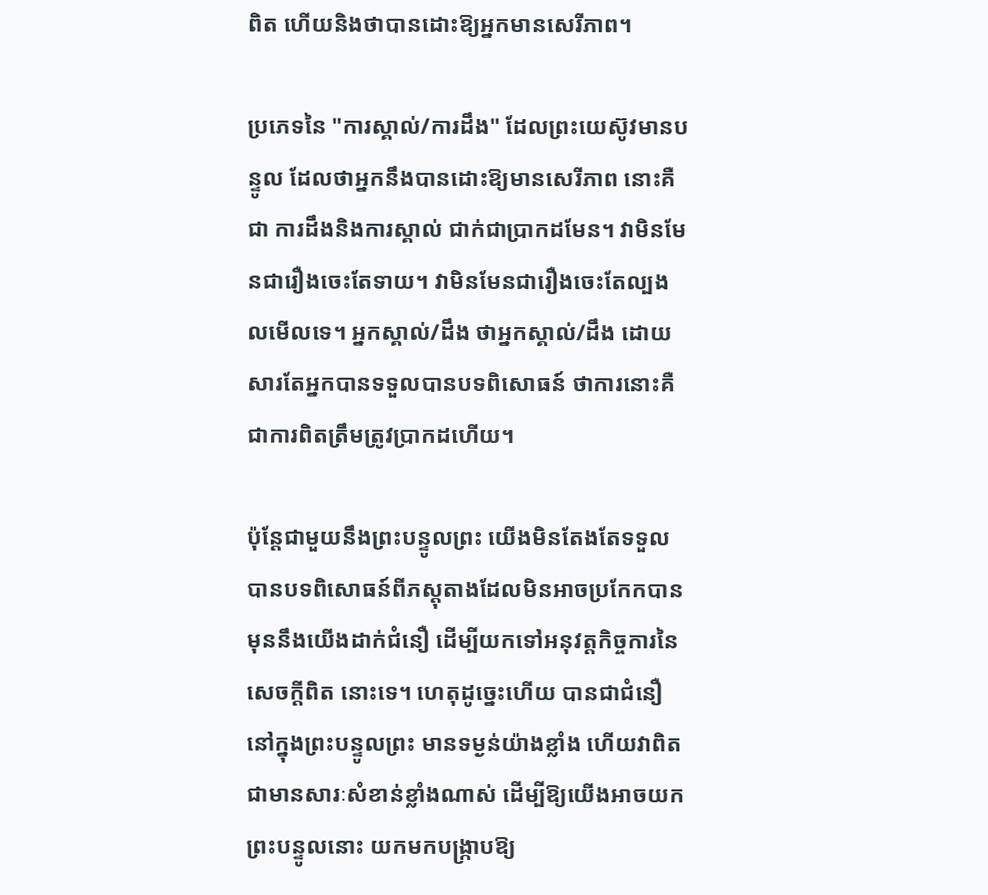ពិត ហើយនិងថាបានដោះឱ្យអ្នកមានសេរីភាព។

ប្រភេទនៃ "ការស្គាល់/ការដឹង" ដែលព្រះយេស៊ូវមានបន្ទូល ដែលថាអ្នកនឹងបានដោះឱ្យមានសេរីភាព នោះគឺជា ការដឹងនិងការស្គាល់ ជាក់ជាប្រាកដមែន។ វាមិនមែនជារឿងចេះតែទាយ។ វាមិនមែនជារឿងចេះតែល្បងលមើលទេ។ អ្នកស្គាល់/ដឹង ថាអ្នកស្គាល់/ដឹង ដោយសារតែអ្នកបានទទួលបានបទពិសោធន៍ ថាការនោះគឺជាការពិតត្រឹមត្រូវប្រាកដហើយ។

ប៉ុន្តែជាមួយនឹងព្រះបន្ទូលព្រះ យើងមិនតែងតែទទួលបានបទពិសោធន៍ពីភស្ដុតាងដែលមិនអាចប្រកែកបាន មុននឹងយើងដាក់ជំនឿ ដើម្បីយកទៅអនុវត្តកិច្ចការនៃសេចក្ដីពិត នោះទេ។ ហេតុដូច្នេះហើយ បានជាជំនឿនៅក្នុងព្រះបន្ទូលព្រះ មានទម្ងន់យ៉ាងខ្លាំង ហើយវាពិតជាមានសារៈសំខាន់ខ្លាំងណាស់ ដើម្បីឱ្យយើងអាចយកព្រះបន្ទូលនោះ យកមកបង្រ្កាបឱ្យ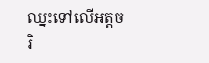ឈ្នះទៅលើអត្តចរិ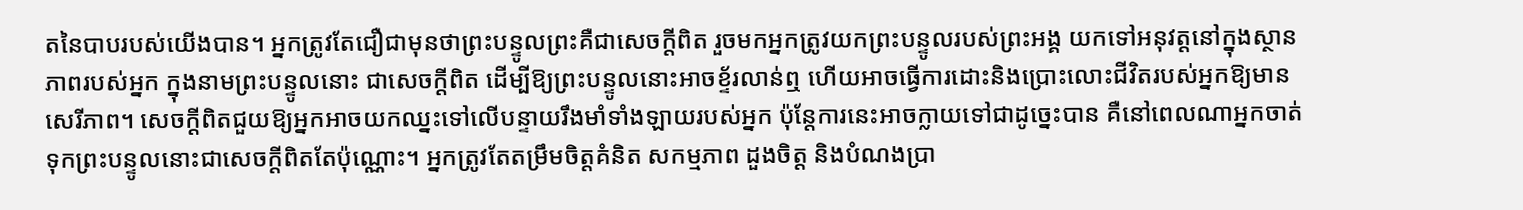តនៃបាបរបស់យើងបាន។ អ្នកត្រូវតែជឿជាមុនថាព្រះបន្ទូលព្រះគឺជាសេចក្ដីពិត រួចមកអ្នកត្រូវយកព្រះបន្ទូលរបស់ព្រះអង្គ យកទៅអនុវត្តនៅក្នុងស្ថានភាពរបស់អ្នក ក្នុងនាមព្រះបន្ទូលនោះ ជាសេចក្ដីពិត ដើម្បីឱ្យព្រះបន្ទូលនោះអាចខ្ទ័រលាន់ឮ ហើយអាចធ្វើការដោះនិងប្រោះលោះជីវិតរបស់អ្នកឱ្យមានសេរីភាព។ សេចក្ដីពិតជួយឱ្យអ្នកអាចយកឈ្នះទៅលើបន្ទាយរឹងមាំទាំងឡាយរបស់អ្នក ប៉ុន្តែការនេះអាចក្លាយទៅជាដូច្នេះបាន គឺនៅពេលណាអ្នកចាត់ទុកព្រះបន្ទូលនោះជាសេចក្ដីពិតតែប៉ុណ្ណោះ។ អ្នកត្រូវតែតម្រឹមចិត្តគំនិត សកម្មភាព ដួងចិត្ត និងបំណងប្រា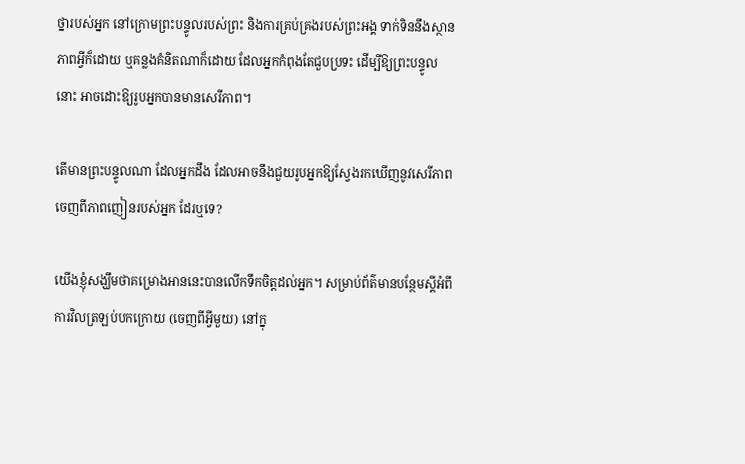ថ្នារបស់អ្នក នៅក្រោមព្រះបន្ទូលរបស់ព្រះ និងការគ្រប់គ្រងរបស់ព្រះអង្គ ទាក់ទិននឹងស្ថានភាពអ្វីក៏ដោយ ឬគន្លងគំនិតណាក៏ដោយ ដែលអ្នកកំពុងតែជួបប្រទះ ដើម្បីឱ្យព្រះបន្ទូលនោះ អាចដោះឱ្យរូបអ្នកបានមានសេរីភាព។

តើមានព្រះបន្ទូលណា ដែលអ្នកដឹង ដែលអាចនឹងជួយរូបអ្នកឱ្យស្វែងរកឃើញនូវសេរីភាពចេញពីភាពញៀនរបស់អ្នក ដែរឬទេ?

យើងខ្ញុំសង្ឃឹមថាគម្រោងអាននេះបានលើកទឹកចិត្តដល់អ្នក។ សម្រាប់ព័ត៌មានបន្ថែមស្ដីអំពី ការវិលត្រឡប់បកក្រោយ (ចេញពីអ្វីមួយ) នៅក្នុ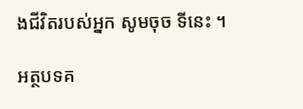ងជីវិតរបស់អ្នក សូមចុច ទីនេះ ។

អត្ថបទគ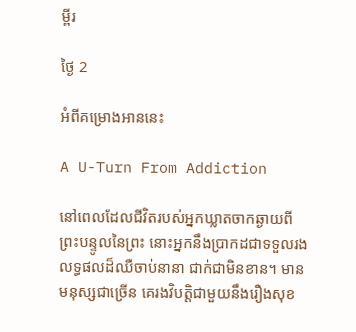ម្ពីរ

ថ្ងៃ 2

អំពីគម្រោងអាននេះ

A U-Turn From Addiction

នៅពេលដែលជីវិតរបស់អ្នកឃ្លាតចាកឆ្ងាយពីព្រះបន្ទូលនៃព្រះ នោះអ្នកនឹងប្រាកដជាទទួលរងលទ្ធផលដ៏ឈឺចាប់នានា ជាក់ជាមិនខាន។ មានមនុស្សជាច្រើន គេរងវិបត្តិជាមួយនឹងរឿងសុខ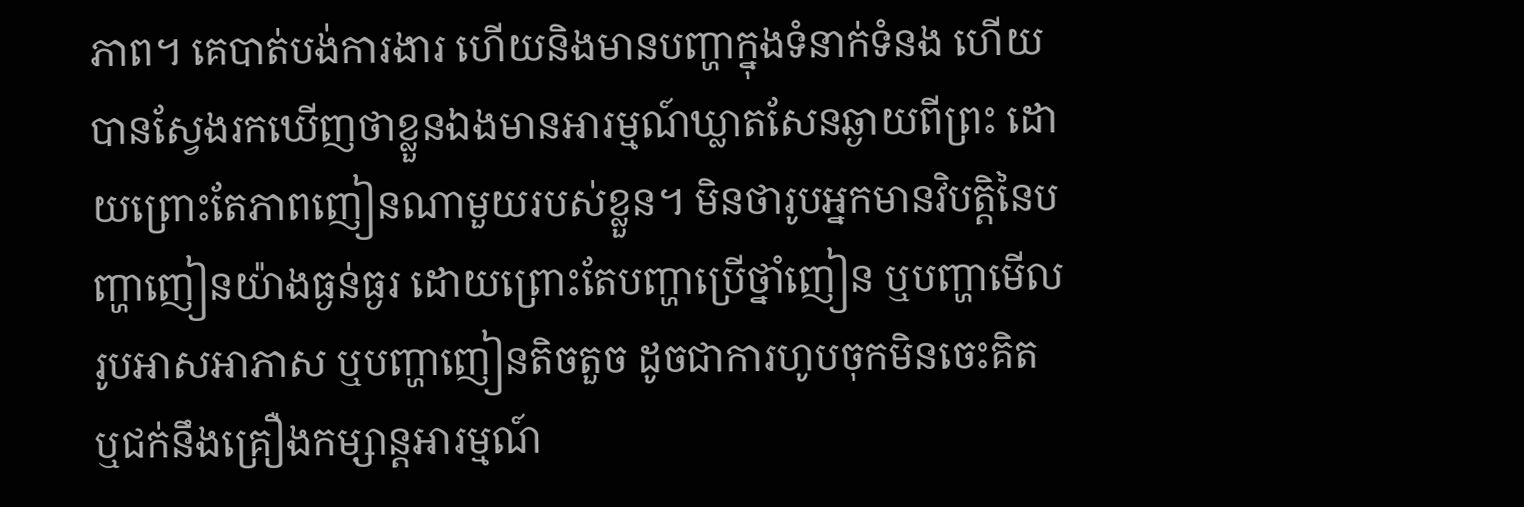ភាព។ គេបាត់បង់ការងារ ហើយនិងមានបញ្ហាក្នុងទំនាក់ទំនង ហើយបានស្វែងរកឃើញថាខ្លួនឯងមានអារម្មណ៍ឃ្លាតសែនឆ្ងាយពីព្រះ ដោយព្រោះតែភាពញៀនណាមួយរបស់ខ្លួន។ មិនថារូបអ្នកមានវិបត្តិនៃបញ្ហាញៀនយ៉ាងធ្ងន់ធ្ងរ ដោយព្រោះតែបញ្ហាប្រើថ្នាំញៀន ឬបញ្ហាមើលរូបអាសអាភាស ឬបញ្ហាញៀនតិចតួច ដូចជាការហូបចុកមិនចេះគិត ឬជក់នឹងគ្រឿងកម្សាន្តអារម្មណ៍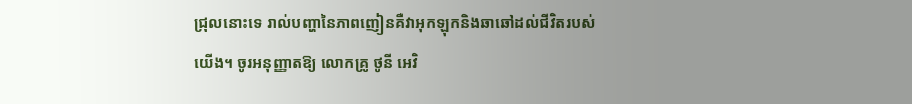ជ្រុលនោះទេ រាល់បញ្ហានៃភាពញៀនគឺវាអុកឡុកនិងឆាឆៅដល់ជីវិតរបស់យើង។ ចូរអនុញ្ញាតឱ្យ លោកគ្រូ ថូនី អេវិ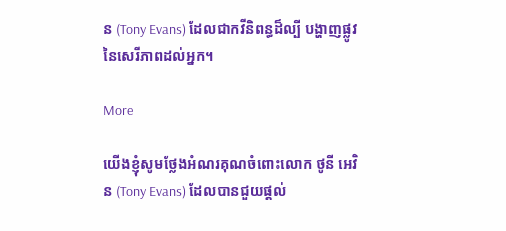ន (Tony Evans) ដែលជាកវីនិពន្ធដ៏ល្បី បង្ហាញផ្លូវនៃសេរីភាពដល់អ្នក។

More

យើងខ្ញុំសូមថ្លែងអំណរគុណចំពោះលោក ថូនី អេវិន (Tony Evans) ដែលបានជួយផ្តល់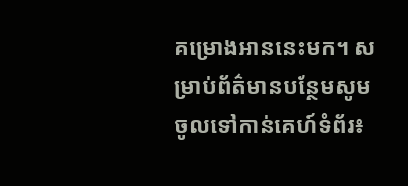គម្រោងអាននេះមក។ សម្រាប់ព័ត៌មានបន្ថែមសូមចូលទៅកាន់គេហ៍ទំព័រ៖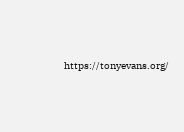https://tonyevans.org/